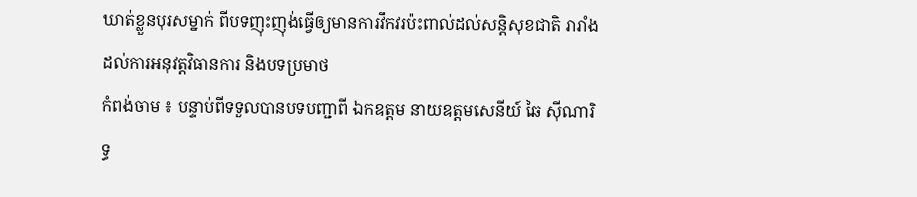ឃាត់ខ្លួនបុរសម្នាក់ ពីបទញុះញុង់ធ្វើឲ្យមានការវឹកវរប៉ះពាល់ដល់សន្តិសុខជាតិ រារាំងដល់ការអនុវត្តវិធានការ និងបទប្រមាថ
កំពង់ចាម ៖ បន្ទាប់ពីទទួលបានបទបញ្ជាពី ឯកឧត្តម នាយឧត្តមសេនីយ៍ ឆៃ ស៊ីណារិទ្ធ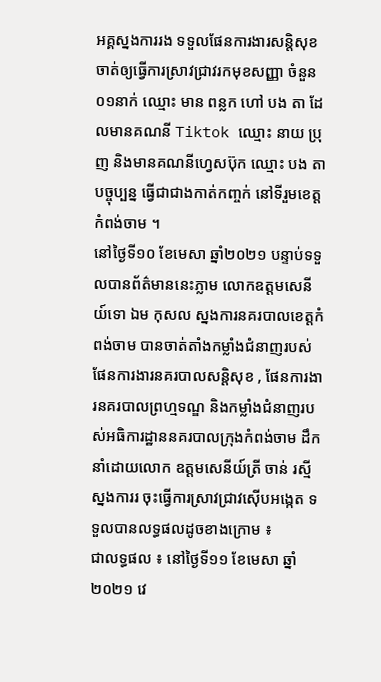អគ្គស្នងការរង ទទួលផែនការងារសន្តិសុខ ចាត់ឲ្យធ្វើការស្រាវជ្រាវរកមុខសញ្ញា ចំនួន០១នាក់ ឈ្មោះ មាន ពន្លក ហៅ បង តា ដែលមានគណនី Tiktok ឈ្មោះ នាយ ប្រុញ និងមានគណនីហ្វេសប៊ុក ឈ្មោះ បង តា បច្ចុប្បន្ន ធ្វើជាជាងកាត់កញ្ចក់ នៅទីរួមខេត្តកំពង់ចាម ។
នៅថ្ងៃទី១០ ខែមេសា ឆ្នាំ២០២១ បន្ទាប់ទទួលបានព័ត៌មាននេះភ្លាម លោកឧត្តមសេនីយ៍ទោ ឯម កុសល ស្នងការនគរបាលខេត្តកំពង់ចាម បានចាត់តាំងកម្លាំងជំនាញរបស់ផែនការងារនគរបាលសន្តិសុខ , ផែនការងារនគរបាលព្រហ្មទណ្ឌ និងកម្លាំងជំនាញរបស់អធិការដ្ឋាននគរបាលក្រុងកំពង់ចាម ដឹកនាំដោយលោក ឧត្តមសេនីយ៍ត្រី ចាន់ រស្មី ស្នងការរ ចុះធ្វើការស្រាវជ្រាវស៊ើបអង្កេត ទទួលបានលទ្ធផលដូចខាងក្រោម ៖
ជាលទ្ធផល ៖ នៅថ្ងៃទី១១ ខែមេសា ឆ្នាំ២០២១ វេ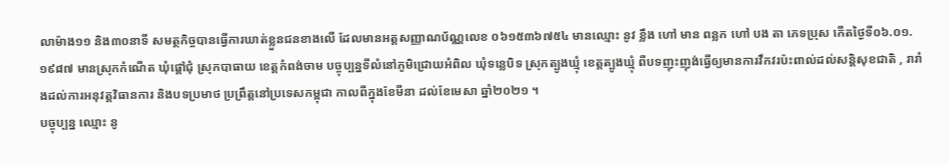លាម៉ាង១១ និង៣០នាទី សមត្ថកិច្ចបានធ្វើការឃាត់ខ្លួនជនខាងលើ ដែលមានអត្តសញ្ញាណប័ណ្ណលេខ ០៦១៥៣៦៧៥៤ មានឈ្មោះ នូវ ខ្លឹង ហៅ មាន ពន្លក ហៅ បង តា ភេទប្រុស កើតថ្ងៃទី០៦.០១.១៩៨៧ មានស្រុកកំណើត ឃុំផ្តៅជុំ ស្រុកបាធាយ ខេត្តកំពង់ចាម បច្ចុប្បន្នទីលំនៅភូមិជ្រោយអំពិល ឃុំទន្លេបិទ ស្រុកត្បូងឃ្មុំ ខេត្តត្បូងឃ្មុំ ពីបទញុះញុង់ធ្វើឲ្យមានការវឹកវរប៉ះពាល់ដល់សន្តិសុខជាតិ , រារាំងដល់ការអនុវត្តវិធានការ និងបទប្រមាថ ប្រព្រឹត្តនៅប្រទេសកម្ពុជា កាលពីក្នុងខែមីនា ដល់ខែមេសា ឆ្នាំ២០២១ ។
បច្ចុប្បន្ន ឈ្មោះ នូ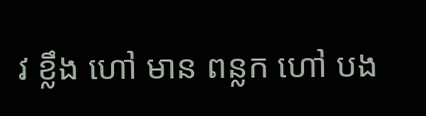វ ខ្លឹង ហៅ មាន ពន្លក ហៅ បង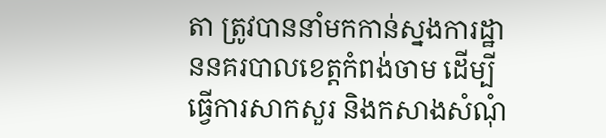តា ត្រូវបាននាំមកកាន់ស្នងការដ្ឋាននគរបាលខេត្តកំពង់ចាម ដើម្បីធ្វើការសាកសួរ និងកសាងសំណុំ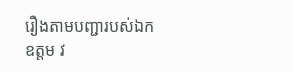រឿងតាមបញ្ជារបស់ឯកឧត្តម វ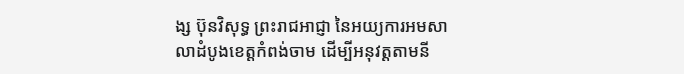ង្ស ប៊ុនវិសុទ្ធ ព្រះរាជអាជ្ញា នៃអយ្យការអមសាលាដំបូងខេត្តកំពង់ចាម ដើម្បីអនុវត្តតាមនី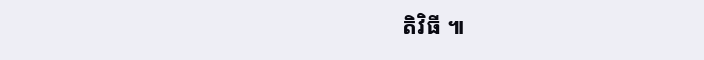តិវិធី ៕